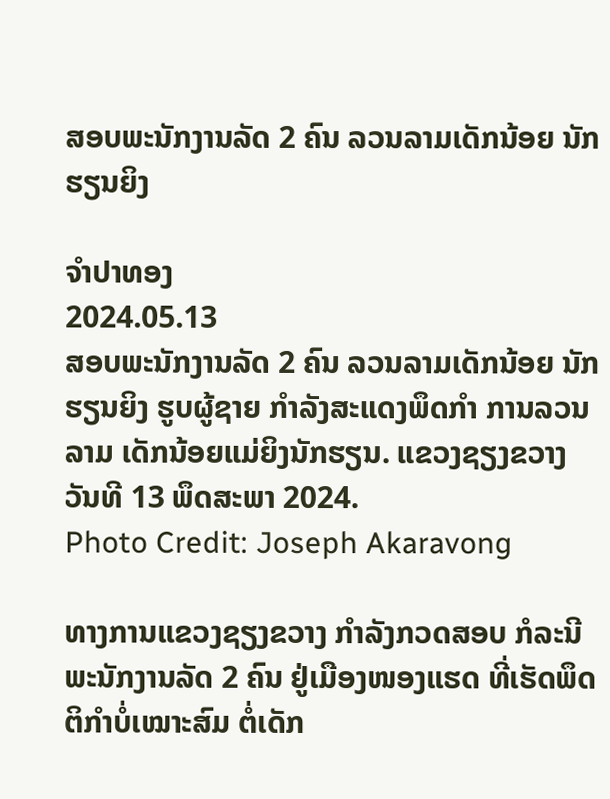ສອບພະນັກງານລັດ 2 ຄົນ ລວນລາມເດັກນ້ອຍ ນັກຮຽນຍິງ

ຈຳປາທອງ
2024.05.13
ສອບພະນັກງານລັດ 2 ຄົນ ລວນລາມເດັກນ້ອຍ ນັກຮຽນຍິງ ຮູບຜູ້ຊາຍ ກຳລັງສະແດງພຶດກຳ ການລວນລາມ ເດັກນ້ອຍແມ່ຍິງນັກຮຽນ. ແຂວງຊຽງຂວາງ ວັນທີ 13 ພຶດສະພາ 2024.
Photo Credit: Joseph Akaravong

ທາງການແຂວງຊຽງຂວາງ ກໍາລັງກວດສອບ ກໍລະນີພະນັກງານລັດ 2 ຄົນ ຢູ່ເມືອງໜອງແຮດ ທີ່ເຮັດພຶດຕິກໍາບໍ່ເໝາະສົມ ຕໍ່ເດັກ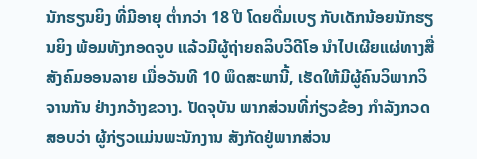ນັກຮຽນຍິງ ທີ່ມີອາຍຸ ຕໍ່າກວ່າ 18 ປີ ໂດຍດື່ມເບຽ ກັບເດັກນ້ອຍນັກຮຽນຍິງ ພ້ອມທັງກອດຈູບ ແລ້ວມີຜູ້ຖ່າຍຄລິບວິດີໂອ ນໍາໄປເຜີຍແຜ່ທາງສື່ສັງຄົມອອນລາຍ ເມື່ອວັນທີ 10 ພຶດສະພານີ້, ເຮັດໃຫ້ມີຜູ້ຄົນວິພາກວິຈານກັນ ຢ່າງກວ້າງຂວາງ. ປັດຈຸບັນ ພາກສ່ວນທີ່ກ່ຽວຂ້ອງ ກໍາລັງກວດສອບວ່າ ຜູ້ກ່ຽວແມ່ນພະນັກງານ ສັງກັດຢູ່ພາກສ່ວນ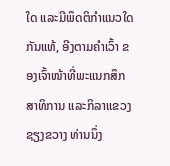ໃດ ແລະມີພຶດຕິກໍາແນວໃດກັນແທ້, ອີງຕາມຄໍາເວົ້າ ຂອງເຈົ້າໜ້າທີ່ພະແນກສຶກສາທິການ ແລະກິລາແຂວງຊຽງຂວາງ ທ່ານນຶ່ງ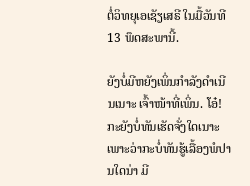ຕໍ່ວິທຍຸເອເຊັຽເສຣີ ໃນມື້ວັນທີ 13 ພຶດສະພານີ້.

ຍັງບໍ່ມີຫຍັງເພິ່ນກໍາລັງດໍາເນີນເນາະ ເຈົ້າໜ້າທີ່ເພິ່ນ. ໂອ໋! ກະຍັງບໍ່ທັນເຮັດຈັ່ງໃດເນາະ ເພາະວ່າກະບໍ່ທັນຮູ້ເລື້ອງພໍປານໃດນ່າ ມີ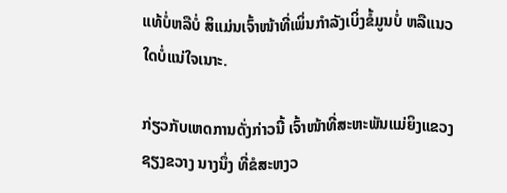ແທ້ບໍ່ຫລືບໍ່ ສິແມ່ນເຈົ້າໜ້າທີ່ເພິ່ນກໍາລັງເບິ່ງຂໍ້ມູນບໍ່ ຫລືແນວໃດບໍ່ແນ່ໃຈເນາະ.

ກ່ຽວກັບເຫດການດັ່ງກ່າວນີ້ ເຈົ້າໜ້າທີ່ສະຫະພັນແມ່ຍິງແຂວງ ຊຽງຂວາງ ນາງນຶ່ງ ທີ່ຂໍສະຫງວ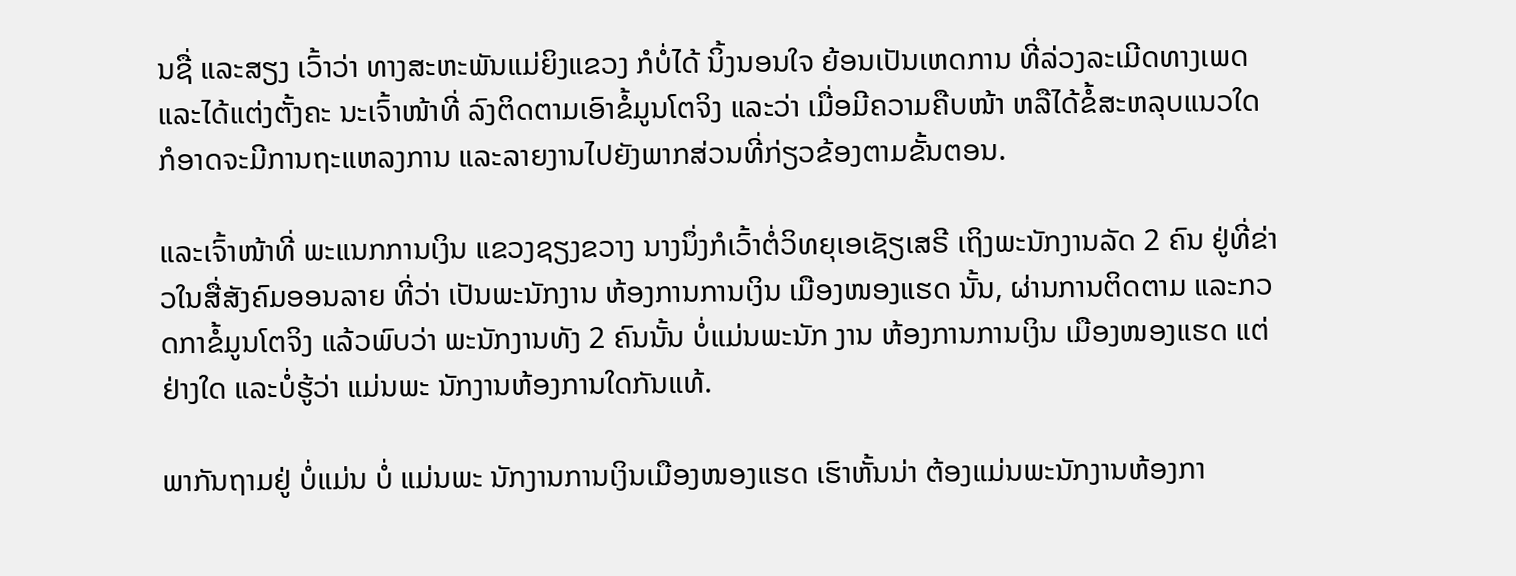ນຊື່ ແລະສຽງ ເວົ້າວ່າ ທາງສະຫະພັນແມ່ຍິງແຂວງ ກໍບໍ່ໄດ້ ນິ້ງນອນໃຈ ຍ້ອນເປັນເຫດການ ທີ່ລ່ວງລະເມີດທາງເພດ ແລະໄດ້ແຕ່ງຕັ້ງຄະ ນະເຈົ້າໜ້າທີ່ ລົງຕິດຕາມເອົາຂໍ້ມູນໂຕຈິງ ແລະວ່າ ເມື່ອມີຄວາມຄືບໜ້າ ຫລືໄດ້ຂໍ້ສະຫລຸບແນວໃດ ກໍອາດຈະມີການຖະແຫລງການ ແລະລາຍງານໄປຍັງພາກສ່ວນທີ່ກ່ຽວຂ້ອງຕາມຂັ້ນຕອນ.

ແລະເຈົ້າໜ້າທີ່ ພະແນກການເງິນ ແຂວງຊຽງຂວາງ ນາງນຶ່ງກໍເວົ້າຕໍ່ວິທຍຸເອເຊັຽເສຣີ ເຖິງພະນັກງານລັດ 2 ຄົນ ຢູ່ທີ່ຂ່າວໃນສື່ສັງຄົມອອນລາຍ ທີ່ວ່າ ເປັນພະນັກງານ ຫ້ອງການການເງິນ ເມືອງໜອງແຮດ ນັ້ນ, ຜ່ານການຕິດຕາມ ແລະກວດກາຂໍ້ມູນໂຕຈິງ ແລ້ວພົບວ່າ ພະນັກງານທັງ 2 ຄົນນັ້ນ ບໍ່ແມ່ນພະນັກ ງານ ຫ້ອງການການເງິນ ເມືອງໜອງແຮດ ແຕ່ຢ່າງໃດ ແລະບໍ່ຮູ້ວ່າ ແມ່ນພະ ນັກງານຫ້ອງການໃດກັນແທ້.

ພາກັນຖາມຢູ່ ບໍ່ແມ່ນ ບໍ່ ແມ່ນພະ ນັກງານການເງິນເມືອງໜອງແຮດ ເຮົາຫັ້ນນ່າ ຕ້ອງແມ່ນພະນັກງານຫ້ອງກາ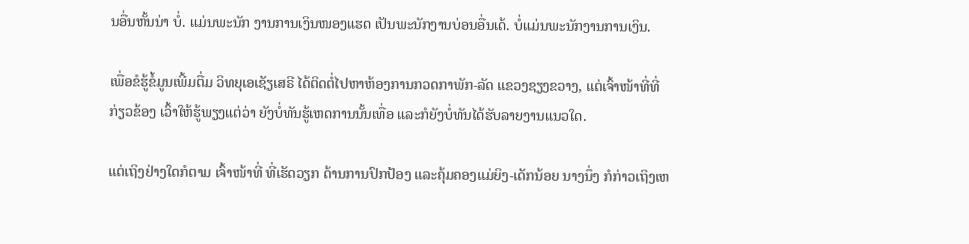ນອື່ນຫັ້ນນ່າ ບໍ່. ແມ່ນພະນັກ ງານການເງິນໜອງແຮດ ເປັນພະນັກງານບ່ອນອື່ນເດ້. ບໍ່ແມ່ນພະນັກງານການເງິນ.

ເພື່ອຂໍຮູ້ຂໍ້ມູນເພີ້ມຕື່ມ ວິທຍຸເອເຊັຽເສຣີ ໄດ້ຕິດຕໍ່ໄປຫາຫ້ອງການກວດກາພັກ-ລັດ ແຂວງຊຽງຂວາງ, ແຕ່ເຈົ້າໜ້າທີ່ທີ່ກ່ຽວຂ້ອງ ເວົ້າໃຫ້ຮູ້ພຽງແຕ່ວ່າ ຍັງບໍ່ທັນຮູ້ເຫດການນັ້ນເທື່ອ ແລະກໍຍັງບໍ່ທັນໄດ້ຮັບລາຍງານແນວໃດ.

ແຕ່ເຖິງຢ່າງໃດກໍຕາມ ເຈົ້າໜ້າທີ່ ທີ່ເຮັດວຽກ ດ້ານການປົກປ້ອງ ແລະຄຸ້ມຄອງແມ່ຍິງ-ເດັກນ້ອຍ ນາງນຶ່ງ ກໍກ່າວເຖິງເຫ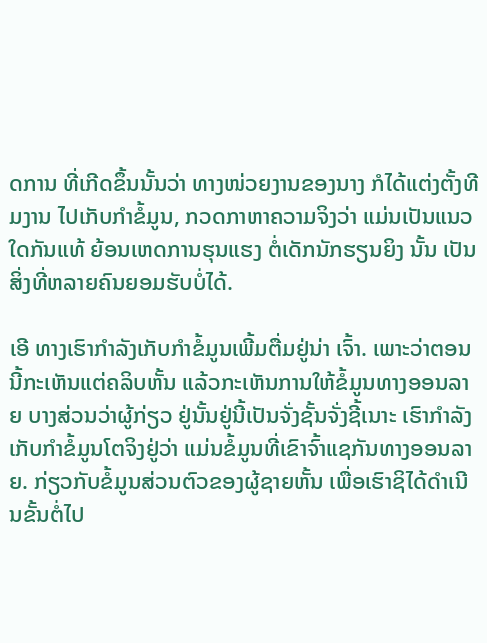ດການ ທີ່ເກີດຂຶ້ນນັ້ນວ່າ ທາງໜ່ວຍງານຂອງນາງ ກໍໄດ້ແຕ່ງຕັ້ງທີມງານ ໄປເກັບກໍາຂໍ້ມູນ, ກວດກາຫາຄວາມຈິງວ່າ ແມ່ນເປັນແນວໃດກັນແທ້ ຍ້ອນເຫດການຮຸນແຮງ ຕໍ່ເດັກນັກຮຽນຍິງ ນັ້ນ ເປັນສິ່ງທີ່ຫລາຍຄົນຍອມຮັບບໍ່ໄດ້.

ເອີ ທາງເຮົາກໍາລັງເກັບກໍາຂໍ້ມູນເພີ້ມຕື່ມຢູ່ນ່າ ເຈົ້າ. ເພາະວ່າຕອນນີ້ກະເຫັນແຕ່ຄລິບຫັ້ນ ແລ້ວກະເຫັນການໃຫ້ຂໍ້ມູນທາງອອນລາຍ ບາງສ່ວນວ່າຜູ້ກ່ຽວ ຢູ່ນັ້ນຢູ່ນີ້ເປັນຈັ່ງຊັ້ນຈັ່ງຊີ້ເນາະ ເຮົາກໍາລັງເກັບກໍາຂໍ້ມູນໂຕຈິງຢູ່ວ່າ ແມ່ນຂໍ້ມູນທີ່ເຂົາຈົ້າແຊກັນທາງອອນລາຍ. ກ່ຽວກັບຂໍ້ມູນສ່ວນຕົວຂອງຜູ້ຊາຍຫັ້ນ ເພື່ອເຮົາຊິໄດ້ດໍາເນີນຂັ້ນຕໍ່ໄປ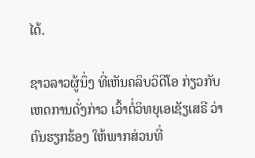ໄດ້.

ຊາວລາວຜູ້ນຶ່ງ ທີ່ເຫັນຄລິບວິດີໂອ ກ່ຽວກັບເຫດການດັ່ງກ່າວ ເວົ້າຕໍ່ວິທຍຸເອເຊັຽເສຣີ ວ່າ ຕົນຮຽກຮ້ອງ ໃຫ້ພາກສ່ວນທີ່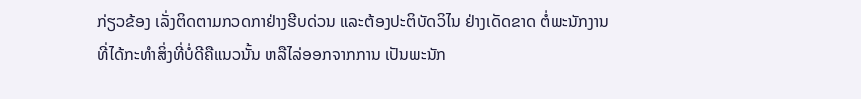ກ່ຽວຂ້ອງ ເລັ່ງຕິດຕາມກວດກາຢ່າງຮີບດ່ວນ ແລະຕ້ອງປະຕິບັດວິໄນ ຢ່າງເດັດຂາດ ຕໍ່ພະນັກງານ ທີ່ໄດ້ກະທໍາສິ່ງທີ່ບໍ່ດີຄືແນວນັ້ນ ຫລືໄລ່ອອກຈາກການ ເປັນພະນັກ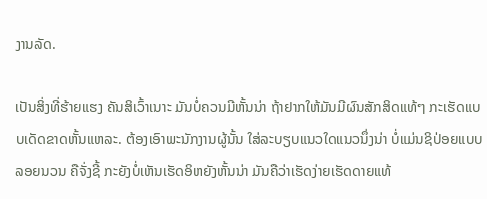ງານລັດ.

ເປັນສິ່ງທີ່ຮ້າຍແຮງ ຄັນສິເວົ້າເນາະ ມັນບໍ່ຄວນມີຫັ້ນນ່າ ຖ້າຢາກໃຫ້ມັນມີຜົນສັກສິດແທ້ໆ ກະເຮັດແບບເດັດຂາດຫັ້ນແຫລະ. ຕ້ອງເອົາພະນັກງານຜູ້ນັ້ນ ໃສ່ລະບຽບແນວໃດແນວນຶ່ງນ່າ ບໍ່ແມ່ນຊິປ່ອຍແບບລອຍນວນ ຄືຈັ່ງຊີ້ ກະຍັງບໍ່ເຫັນເຮັດອິຫຍັງຫັ້ນນ່າ ມັນຄືວ່າເຮັດງ່າຍເຮັດດາຍແທ້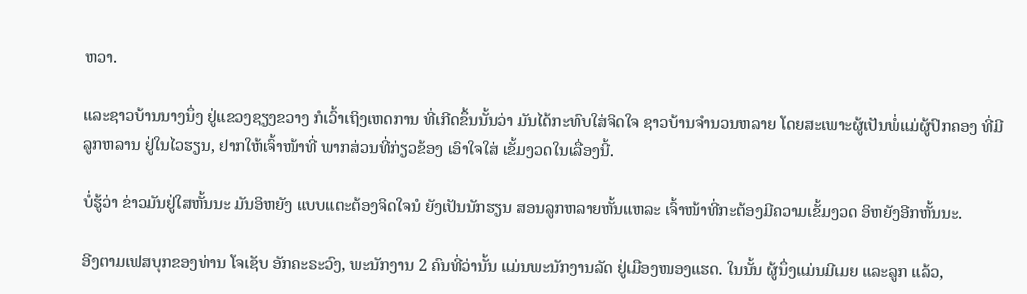ຫວາ.

ແລະຊາວບ້ານນາງນຶ່ງ ຢູ່ແຂວງຊຽງຂວາງ ກໍເວົ້າເຖິງເຫດການ ທີ່ເກີດຂຶ້ນນັ້ນວ່າ ມັນໄດ້ກະທົບໃສ່ຈິດໃຈ ຊາວບ້ານຈໍານວນຫລາຍ ໂດຍສະເພາະຜູ້ເປັນພໍ່ແມ່ຜູ້ປົກຄອງ ທີ່ມີລູກຫລານ ຢູ່ໃນໄວຮຽນ, ຢາກໃຫ້ເຈົ້າໜ້າທີ່ ພາກສ່ວນທີ່ກ່ຽວຂ້ອງ ເອົາໃຈໃສ່ ເຂັ້ມງວດໃນເລື່ອງນີ້.

ບໍ່ຮູ້ວ່າ ຂ່າວມັນຢູ່ໃສຫັ້ນນະ ມັນອິຫຍັງ ແບບແຕະຕ້ອງຈິດໃຈນໍ ຍັງເປັນນັກຮຽນ ສອນລູກຫລາຍຫັ້ນແຫລະ ເຈົ້າໜ້າທີ່ກະຕ້ອງມີຄວາມເຂັ້ມງວດ ອິຫຍັງອີກຫັ້ນນະ.

ອີງຕາມເຟສບຸກຂອງທ່ານ ໂຈເຊັບ ອັກຄະຣະວົງ, ພະນັກງານ 2 ຄົນທີ່ວ່ານັ້ນ ແມ່ນພະນັກງານລັດ ຢູ່ເມືອງໜອງແຮດ. ໃນນັ້ນ ຜູ້ນຶ່ງແມ່ນມີເມຍ ແລະລູກ ແລ້ວ,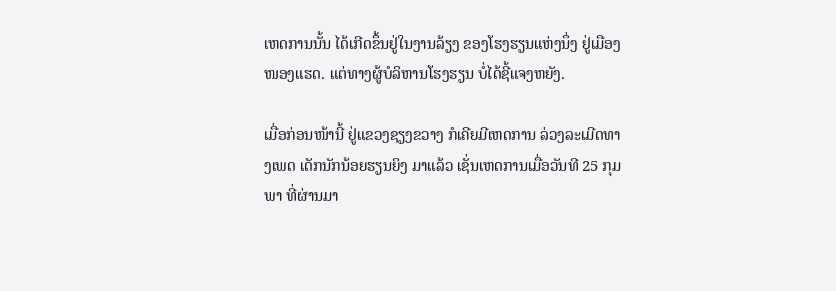ເຫດການນັ້ນ ໄດ້ເກີດຂຶ້ນຢູ່ໃນງານລ້ຽງ ຂອງໂຮງຮຽນແຫ່ງນຶ່ງ ຢູ່ເມືອງໜອງແຮດ. ແຕ່ທາງຜູ້ບໍລິຫານໂຮງຮຽນ ບໍ່ໄດ້ຊີ້ແຈງຫຍັງ.

ເມື່ອກ່ອນໜ້ານີ້ ຢູ່ແຂວງຊຽງຂວາງ ກໍເຄີຍມີເຫດການ ລ່ວງລະເມີດທາງເພດ ເດັກນັກນ້ອຍຮຽນຍິງ ມາແລ້ວ ເຊັ່ນເຫດການເມື່ອວັນທີ 25 ກຸມພາ ທີ່ຜ່ານມາ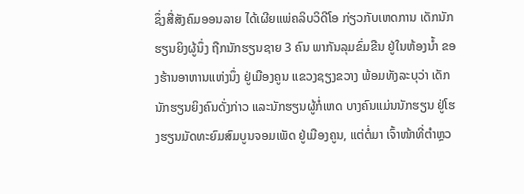ຊຶ່ງສື່ສັງຄົມອອນລາຍ ໄດ້ເຜີຍແພ່ຄລິບວິດີໂອ ກ່ຽວກັບເຫດການ ເດັກນັກຮຽນຍິງຜູ້ນຶ່ງ ຖືກນັກຮຽນຊາຍ 3 ຄົນ ພາກັນລຸມຂົ່ມຂືນ ຢູ່ໃນຫ້ອງນໍ້າ ຂອງຮ້ານອາຫານແຫ່ງນຶ່ງ ຢູ່ເມືອງຄູນ ແຂວງຊຽງຂວາງ ພ້ອມທັງລະບຸວ່າ ເດັກນັກຮຽນຍິງຄົນດັ່ງກ່າວ ແລະນັກຮຽນຜູ້ກໍ່ເຫດ ບາງຄົນແມ່ນນັກຮຽນ ຢູ່ໂຮງຮຽນມັດທະຍົມສົມບູນຈອມເພັດ ຢູ່ເມືອງຄູນ, ແຕ່ຕໍ່ມາ ເຈົ້າໜ້າທີ່ຕໍາຫຼວ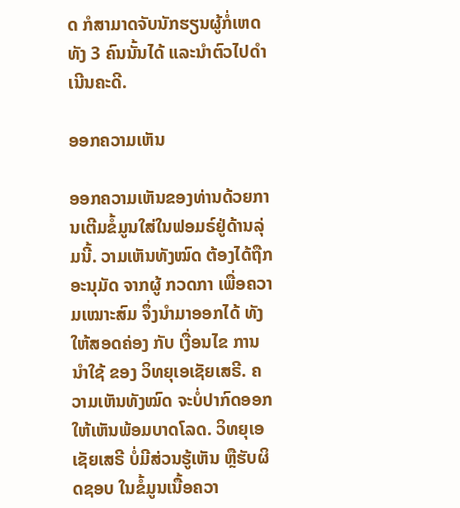ດ ກໍສາມາດຈັບນັກຮຽນຜູ້ກໍ່ເຫດທັງ 3 ຄົນນັ້ນໄດ້ ແລະນໍາຕົວໄປດໍາເນີນຄະດີ.

ອອກຄວາມເຫັນ

ອອກຄວາມເຫັນຂອງທ່ານດ້ວຍການເຕີມຂໍ້ມູນໃສ່ໃນຟອມຣ໌ຢູ່ດ້ານລຸ່ມນີ້. ວາມເຫັນທັງໝົດ ຕ້ອງໄດ້ຖືກ ອະນຸມັດ ຈາກຜູ້ ກວດກາ ເພື່ອຄວາມເໝາະສົມ ຈຶ່ງນໍາມາອອກໄດ້ ທັງໃຫ້ສອດຄ່ອງ ກັບ ເງື່ອນໄຂ ການນຳໃຊ້ ຂອງ ວິທຍຸເອເຊັຍເສຣີ. ຄວາມເຫັນທັງໝົດ ຈະບໍ່ປາກົດອອກ ໃຫ້ເຫັນພ້ອມບາດໂລດ. ວິທຍຸເອເຊັຍເສຣີ ບໍ່ມີສ່ວນຮູ້ເຫັນ ຫຼືຮັບຜິດຊອບ ໃນຂໍ້ມູນເນື້ອຄວາ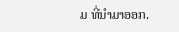ມ ທີ່ນໍາມາອອກ.